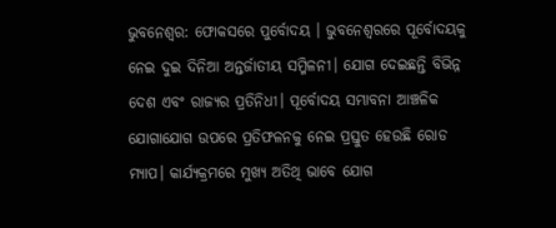ଭୁବନେଶ୍ବର: ଫୋକସରେ ପୁର୍ବୋଦୟ । ଭୁବନେଶ୍ବରରେ ପୂର୍ବୋଦୟକୁ ନେଇ ଦୁଇ ଦିନିଆ ଅନ୍ତର୍ଜାତୀୟ ସମ୍ମିଳନୀ। ଯୋଗ ଦେଇଛନ୍ତି ବିଭିନ୍ନ ଦେଶ ଏବଂ ରାଜ୍ୟର ପ୍ରତିନିଧୀ। ପୂର୍ବୋଦୟ ସମ୍ଭାବନା ଆଞ୍ଚଳିକ ଯୋଗାଯୋଗ ଉପରେ ପ୍ରତିଫଳନକୁ ନେଇ ପ୍ରସ୍ତୁତ ହେଉଛି ରୋଡ ମ୍ୟାପ। କାର୍ଯ୍ୟକ୍ରମରେ ମୁଖ୍ୟ ଅତିଥି ଭାବେ ଯୋଗ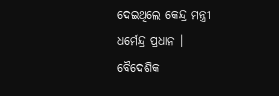ଦେଇଥିଲେ କେନ୍ଦ୍ର ମନ୍ତ୍ରୀ ଧର୍ମେନ୍ଦ୍ର ପ୍ରଧାନ ।
ବୈଦେଶିକ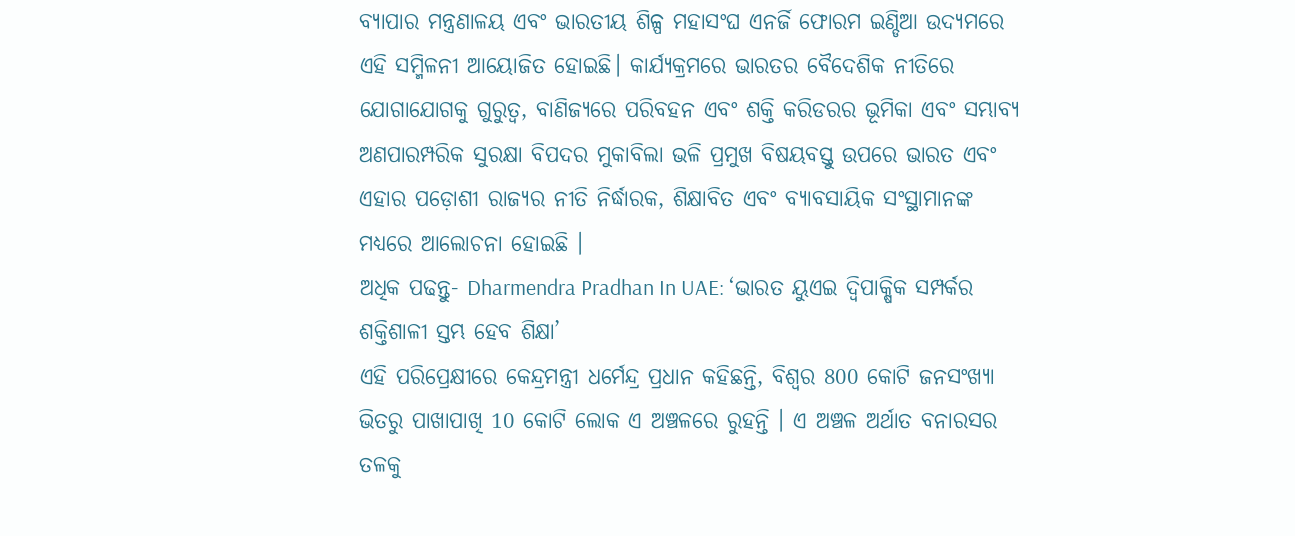ବ୍ୟାପାର ମନ୍ତ୍ରଣାଳୟ ଏବଂ ଭାରତୀୟ ଶିଳ୍ପ ମହାସଂଘ ଏନର୍ଜି ଫୋରମ ଇଣ୍ଡିଆ ଉଦ୍ୟମରେ ଏହି ସମ୍ମିଳନୀ ଆୟୋଜିତ ହୋଇଛି। କାର୍ଯ୍ୟକ୍ରମରେ ଭାରତର ବୈଦେଶିକ ନୀତିରେ ଯୋଗାଯୋଗକୁ ଗୁରୁତ୍ବ, ବାଣିଜ୍ୟରେ ପରିବହନ ଏବଂ ଶକ୍ତି କରିଡରର ଭୂମିକା ଏବଂ ସମ୍ଭାବ୍ୟ ଅଣପାରମ୍ପରିକ ସୁରକ୍ଷା ବିପଦର ମୁକାବିଲା ଭଳି ପ୍ରମୁଖ ବିଷୟବସ୍ତୁ ଉପରେ ଭାରତ ଏବଂ ଏହାର ପଡ଼ୋଶୀ ରାଜ୍ୟର ନୀତି ନିର୍ଦ୍ଧାରକ, ଶିକ୍ଷାବିତ ଏବଂ ବ୍ୟାବସାୟିକ ସଂସ୍ଥାମାନଙ୍କ ମଧ୍ୟରେ ଆଲୋଚନା ହୋଇଛି ।
ଅଧିକ ପଢନ୍ତୁ- Dharmendra Pradhan In UAE: ‘ଭାରତ ୟୁଏଇ ଦ୍ବିପାକ୍ଷିକ ସମ୍ପର୍କର ଶକ୍ତିଶାଳୀ ସ୍ତମ୍ଭ ହେବ ଶିକ୍ଷା’
ଏହି ପରିପ୍ରେକ୍ଷୀରେ କେନ୍ଦ୍ରମନ୍ତ୍ରୀ ଧର୍ମେନ୍ଦ୍ର ପ୍ରଧାନ କହିଛନ୍ତି, ବିଶ୍ବର 800 କୋଟି ଜନସଂଖ୍ୟା ଭିତରୁ ପାଖାପାଖି 10 କୋଟି ଲୋକ ଏ ଅଞ୍ଚଳରେ ରୁହନ୍ତି । ଏ ଅଞ୍ଚଳ ଅର୍ଥାତ ବନାରସର ତଳକୁ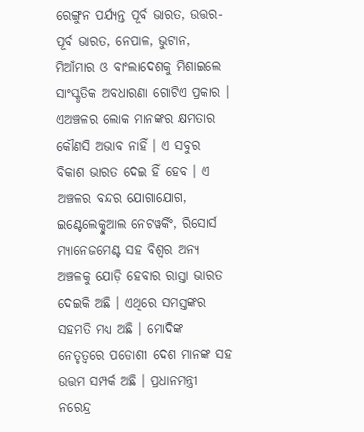ରେଙ୍ଗୁନ ପର୍ଯ୍ୟନ୍ତ ପୂର୍ବ ଭାରତ, ଉତ୍ତର-ପୂର୍ବ ଭାରତ, ନେପାଳ, ଭୁଟାନ, ମିଆଁମାର ଓ ବାଂଲାଦେଶକୁ ମିଶାଇଲେ ସାଂସ୍କୃତିକ ଅବଧାରଣା ଗୋଟିଏ ପ୍ରକାର । ଏଅଞ୍ଚଳର ଲୋକ ମାନଙ୍କର କ୍ଷମତାର କୌଣସି ଅଭାବ ନାହିଁ । ଏ ସବୁର ବିକାଶ ଭାରତ ଦେଇ ହିଁ ହେବ । ଏ ଅଞ୍ଚଳର ବନ୍ଦର ଯୋଗାଯୋଗ, ଇଣ୍ଟେଲେକ୍ଚୁଆଲ ନେଟୱର୍କିଂ, ରିସୋର୍ସ ମ୍ୟାନେଜମେଣ୍ଟ ସହ ବିଶ୍ବର ଅନ୍ୟ ଅଞ୍ଚଳକୁ ଯୋଡ଼ି ହେବାର ରାସ୍ତା ଭାରତ ଦେଇକି ଅଛି । ଏଥିରେ ସମସ୍ତଙ୍କର ସହମତି ମଧ୍ୟ ଅଛି । ମୋଦିଙ୍କ ନେତୃତ୍ବରେ ପଡୋଶୀ ଦେଶ ମାନଙ୍କ ସହ ଉତ୍ତମ ସମ୍ପର୍କ ଅଛି । ପ୍ରଧାନମନ୍ତ୍ରୀ ନରେନ୍ଦ୍ର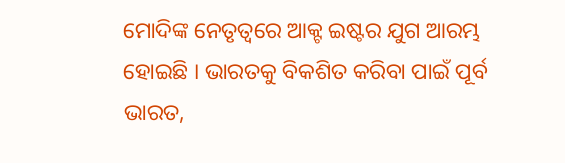ମୋଦିଙ୍କ ନେତୃତ୍ବରେ ଆକ୍ଟ ଇଷ୍ଟର ଯୁଗ ଆରମ୍ଭ ହୋଇଛି । ଭାରତକୁ ବିକଶିତ କରିବା ପାଇଁ ପୂର୍ବ ଭାରତ,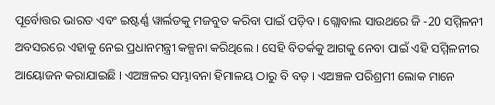ପୂର୍ବୋତ୍ତର ଭାରତ ଏବଂ ଇଷ୍ଟର୍ଣ୍ଣ ୱାର୍ଲଡକୁ ମଜବୁତ କରିବା ପାଇଁ ପଡ଼ିବ । ଗ୍ଲୋବାଲ ସାଉଥରେ ଜି -20 ସମ୍ମିଳନୀ ଅବସରରେ ଏହାକୁ ନେଇ ପ୍ରଧାନମନ୍ତ୍ରୀ କଳ୍ପନା କରିଥିଲେ । ସେହି ବିତର୍କକୁ ଆଗକୁ ନେବା ପାଇଁ ଏହି ସମ୍ମିଳନୀର ଆୟୋଜନ କରାଯାଇଛି । ଏଅଞ୍ଚଳର ସମ୍ଭାବନା ହିମାଳୟ ଠାରୁ ବି ବଡ଼ । ଏଅଞ୍ଚଳ ପରିଶ୍ରମୀ ଲୋକ ମାନେ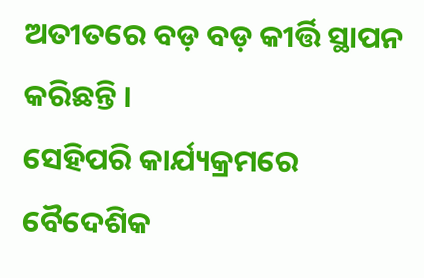ଅତୀତରେ ବଡ଼ ବଡ଼ କୀର୍ତ୍ତି ସ୍ଥାପନ କରିଛନ୍ତି ।
ସେହିପରି କାର୍ଯ୍ୟକ୍ରମରେ ବୈଦେଶିକ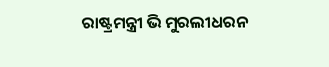ରାଷ୍ଟ୍ରମନ୍ତ୍ରୀ ଭି ମୁରଲୀଧରନ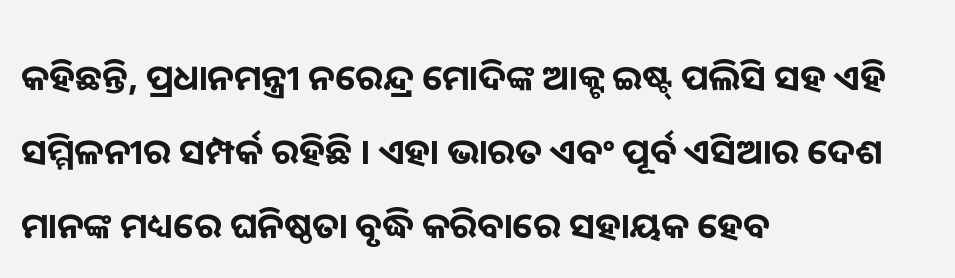କହିଛନ୍ତି, ପ୍ରଧାନମନ୍ତ୍ରୀ ନରେନ୍ଦ୍ର ମୋଦିଙ୍କ ଆକ୍ଟ ଇଷ୍ଟ୍ ପଲିସି ସହ ଏହି ସମ୍ମିଳନୀର ସମ୍ପର୍କ ରହିଛି । ଏହା ଭାରତ ଏବଂ ପୂର୍ବ ଏସିଆର ଦେଶ ମାନଙ୍କ ମଧ୍ୟରେ ଘନିଷ୍ଠତା ବୃଦ୍ଧି କରିବାରେ ସହାୟକ ହେବ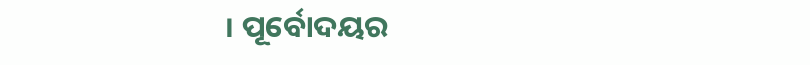। ପୂର୍ବୋଦୟର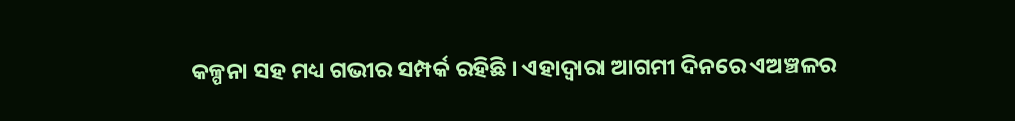କଳ୍ପନା ସହ ମଧ୍ୟ ଗଭୀର ସମ୍ପର୍କ ରହିଛି । ଏହାଦ୍ବାରା ଆଗମୀ ଦିନରେ ଏଅଞ୍ଚଳର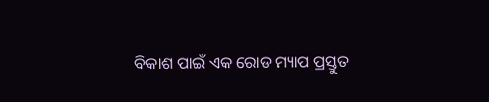ବିକାଶ ପାଇଁ ଏକ ରୋଡ ମ୍ୟାପ ପ୍ରସ୍ତୁତ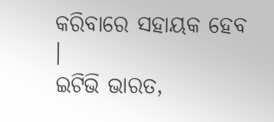କରିବାରେ ସହାୟକ ହେବ ।
ଇଟିଭି ଭାରତ,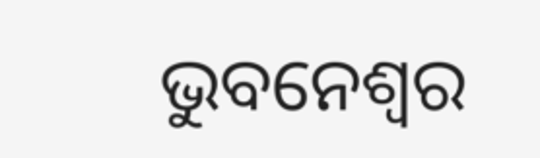ଭୁବନେଶ୍ବର